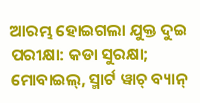ଆରମ୍ଭ ହୋଇଗଲା ଯୁକ୍ତ ଦୁଇ ପରୀକ୍ଷା: କଡା ସୁରକ୍ଷା; ମୋବାଇଲ୍, ସ୍ମାର୍ଟ ୱାଚ୍ ବ୍ୟାନ୍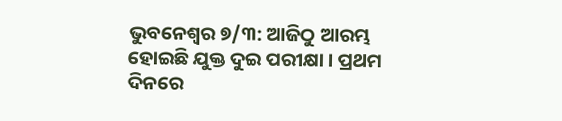ଭୁବନେଶ୍ୱର ୭/୩: ଆଜିଠୁ ଆରମ୍ଭ ହୋଇଛି ଯୁକ୍ତ ଦୁଇ ପରୀକ୍ଷା । ପ୍ରଥମ ଦିନରେ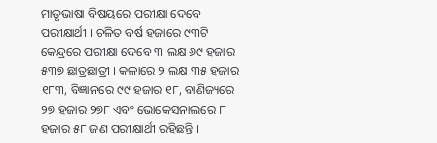ମାତୃଭାଷା ବିଷୟରେ ପରୀକ୍ଷା ଦେବେ ପରୀକ୍ଷାର୍ଥୀ । ଚଳିତ ବର୍ଷ ହଜାରେ ୯୩ଟି କେନ୍ଦ୍ରରେ ପରୀକ୍ଷା ଦେବେ ୩ ଲକ୍ଷ ୬୯ ହଜାର ୫୩୭ ଛାତ୍ରଛାତ୍ରୀ । କଳାରେ ୨ ଲକ୍ଷ ୩୫ ହଜାର ୧୮୩, ବିଜ୍ଞାନରେ ୯୯ ହଜାର ୧୮, ବାଣିଜ୍ୟରେ ୨୭ ହଜାର ୨୭୮ ଏବଂ ଭୋକେସନାଲରେ ୮ ହଜାର ୫୮ ଜଣ ପରୀକ୍ଷାର୍ଥୀ ରହିଛନ୍ତି ।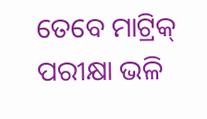ତେବେ ମାଟ୍ରିକ୍ ପରୀକ୍ଷା ଭଳି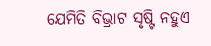ଯେମିତି ବିଭ୍ରାଟ ସୃଷ୍ଟି ନହୁଏ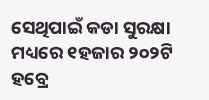ସେଥିପାଇଁ କଡା ସୁରକ୍ଷା ମଧ୍ୟରେ ୧ହଜାର ୨୦୨ଟି ହବ୍ରେ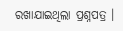ରଖାଯାଇଥିଲା ପ୍ରଶ୍ନପତ୍ର ।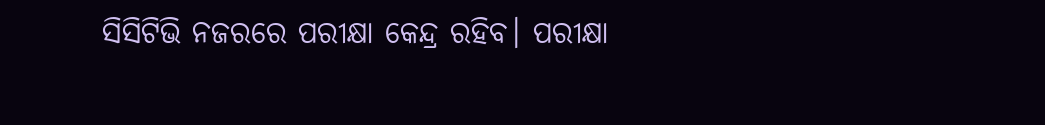ସିସିଟିଭି ନଜରରେ ପରୀକ୍ଷା କେନ୍ଦ୍ର ରହିବ। ପରୀକ୍ଷା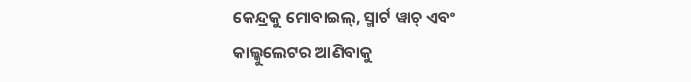କେନ୍ଦ୍ରକୁ ମୋବାଇଲ୍, ସ୍ମାର୍ଟ ୱାଚ୍ ଏବଂ କାଲ୍କୁଲେଟର ଆଣିବାକୁ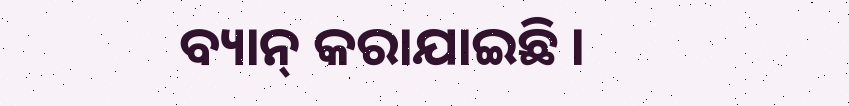ବ୍ୟାନ୍ କରାଯାଇଛି ।